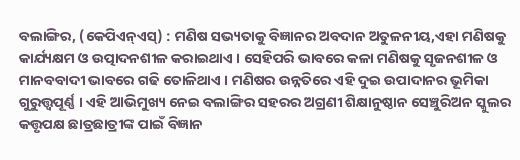ବଲାଙ୍ଗିର, (କେପିଏନ୍ଏସ୍) : ମଣିଷ ସଭ୍ୟତାକୁ ବିଜ୍ଞାନର ଅବଦାନ ଅତୁଳନୀୟ,ଏହା ମଣିଷକୁ କାର୍ଯ୍ୟକ୍ଷମ ଓ ଉତ୍ପାଦନଶୀଳ କରାଇଥାଏ । ସେହିପରି ଭାବରେ କଳା ମଣିଷକୁ ସୃଜନଶୀଳ ଓ ମାନବବାଦୀ ଭାବରେ ଗଢି ତୋଳିଥାଏ । ମଣିଷର ଉନ୍ନତିରେ ଏହି ଦୁଇ ଉପାଦାନର ଭୂମିକା ଗୁରୁତ୍ତ୍ୱପୂର୍ଣ୍ଣ । ଏହି ଆଭିମୁଖ୍ୟ ନେଇ ବଲାଙ୍ଗିର ସହରର ଅଗ୍ରଣୀ ଶିକ୍ଷାନୁଷ୍ଠାନ ସେଞ୍ଚୁରିଅନ ସ୍କୁଲର କତ୍ତୃପକ୍ଷ ଛାତ୍ରଛାତ୍ରୀଙ୍କ ପାଇଁ ବିଜ୍ଞାନ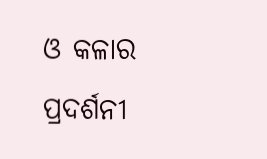ଓ କଳାର ପ୍ରଦର୍ଶନୀ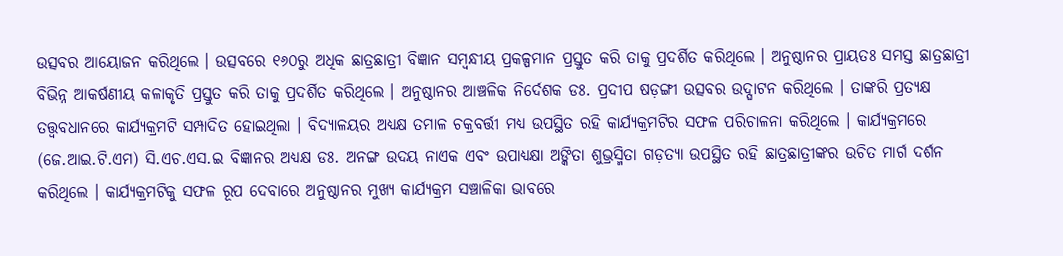ଉତ୍ସବର ଆୟୋଜନ କରିଥିଲେ । ଉତ୍ସବରେ ୧୬୦ରୁ ଅଧିକ ଛାତ୍ରଛାତ୍ରୀ ବିଜ୍ଞାନ ସମ୍ବନ୍ଧୀୟ ପ୍ରକଳ୍ପମାନ ପ୍ରସ୍ତୁତ କରି ତାକୁ ପ୍ରଦର୍ଶିତ କରିଥିଲେ । ଅନୁଷ୍ଠାନର ପ୍ରାୟତଃ ସମସ୍ତ ଛାତ୍ରଛାତ୍ରୀ ବିଭିନ୍ନ ଆକର୍ଷଣୀୟ କଳାକୃତି ପ୍ରସ୍ତୁତ କରି ତାକୁ ପ୍ରଦର୍ଶିତ କରିଥିଲେ । ଅନୁଷ୍ଠାନର ଆଞ୍ଚଳିକ ନିର୍ଦେଶକ ଡଃ. ପ୍ରଦୀପ ଷଡ଼ଙ୍ଗୀ ଉତ୍ସବର ଉଦ୍ଘାଟନ କରିଥିଲେ । ତାଙ୍କରି ପ୍ରତ୍ୟକ୍ଷ ତତ୍ତ୍ୱବଧାନରେ କାର୍ଯ୍ୟକ୍ରମଟି ସମ୍ପାଦିତ ହୋଇଥିଲା । ବିଦ୍ୟାଳୟର ଅଧ୍ୟକ୍ଷ ତମାଳ ଚକ୍ରବର୍ତ୍ତୀ ମଧ୍ୟ ଉପସ୍ଥିତ ରହି କାର୍ଯ୍ୟକ୍ରମଟିର ସଫଳ ପରିଚାଳନା କରିଥିଲେ । କାର୍ଯ୍ୟକ୍ରମରେ (ଜେ.ଆଇ.ଟି.ଏମ) ସି.ଏଚ.ଏସ.ଇ ବିଜ୍ଞାନର ଅଧ୍ୟକ୍ଷ ଡଃ. ଅନଙ୍ଗ ଉଦୟ ନାଏକ ଏବଂ ଉପାଧ୍ୟକ୍ଷା ଅଙ୍କିତା ଶୁଭ୍ରସ୍ମିତା ଗଡ଼ତ୍ୟା ଉପସ୍ଥିତ ରହି ଛାତ୍ରଛାତ୍ରୀଙ୍କର ଉଚିତ ମାର୍ଗ ଦର୍ଶନ କରିଥିଲେ । କାର୍ଯ୍ୟକ୍ରମଟିକୁ ସଫଳ ରୂପ ଦେବାରେ ଅନୁଷ୍ଠାନର ମୁଖ୍ୟ କାର୍ଯ୍ୟକ୍ରମ ସଞ୍ଚାଳିକା ଭାବରେ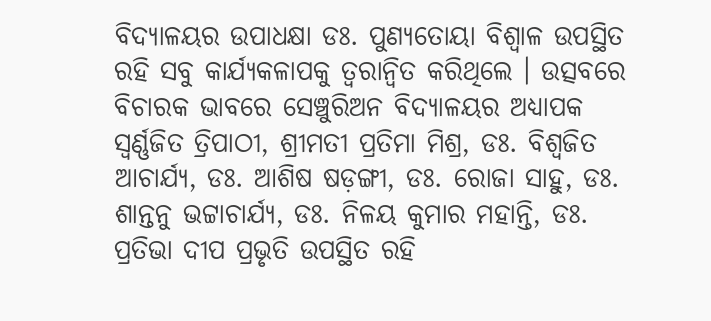ବିଦ୍ୟାଳୟର ଉପାଧକ୍ଷା ଡଃ. ପୁଣ୍ୟତୋୟା ବିଶ୍ୱାଳ ଉପସ୍ଥିତ ରହି ସବୁ କାର୍ଯ୍ୟକଳାପକୁ ତ୍ୱରାନ୍ୱିତ କରିଥିଲେ । ଉତ୍ସବରେ ବିଚାରକ ଭାବରେ ସେଞ୍ଚୁରିଅନ ବିଦ୍ୟାଳୟର ଅଧ୍ୟାପକ ସ୍ୱର୍ଣ୍ଣଜିତ ତ୍ରିପାଠୀ, ଶ୍ରୀମତୀ ପ୍ରତିମା ମିଶ୍ର, ଡଃ. ବିଶ୍ୱଜିତ ଆଚାର୍ଯ୍ୟ, ଡଃ. ଆଶିଷ ଷଡ଼ଙ୍ଗୀ, ଡଃ. ରୋଜା ସାହୁ, ଡଃ. ଶାନ୍ତନୁ ଭଟ୍ଟାଚାର୍ଯ୍ୟ, ଡଃ. ନିଳୟ କୁମାର ମହାନ୍ତି, ଡଃ. ପ୍ରତିଭା ଦୀପ ପ୍ରଭୃତି ଉପସ୍ଥିତ ରହି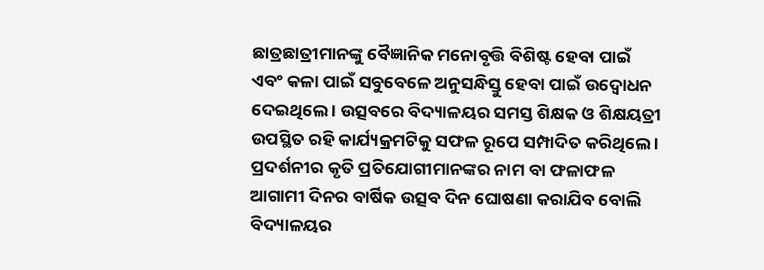ଛାତ୍ରଛାତ୍ରୀମାନଙ୍କୁ ବୈଜ୍ଞାନିକ ମନୋବୃତ୍ତି ବିଶିଷ୍ଟ ହେବା ପାଇଁ ଏବଂ କଳା ପାଇଁ ସବୁବେଳେ ଅନୁସନ୍ଧିସ୍ତୁ ହେବା ପାଇଁ ଉଦ୍ବୋଧନ ଦେଇଥିଲେ । ଉତ୍ସବରେ ବିଦ୍ୟାଳୟର ସମସ୍ତ ଶିକ୍ଷକ ଓ ଶିକ୍ଷୟତ୍ରୀ ଉପସ୍ଥିତ ରହି କାର୍ଯ୍ୟକ୍ରମଟିକୁ ସଫଳ ରୂପେ ସମ୍ପାଦିତ କରିଥିଲେ । ପ୍ରଦର୍ଶନୀର କୃତି ପ୍ରତିଯୋଗୀମାନଙ୍କର ନାମ ବା ଫଳାଫଳ ଆଗାମୀ ଦିନର ବାର୍ଷିକ ଉତ୍ସବ ଦିନ ଘୋଷଣା କରାଯିବ ବୋଲି ବିଦ୍ୟାଳୟର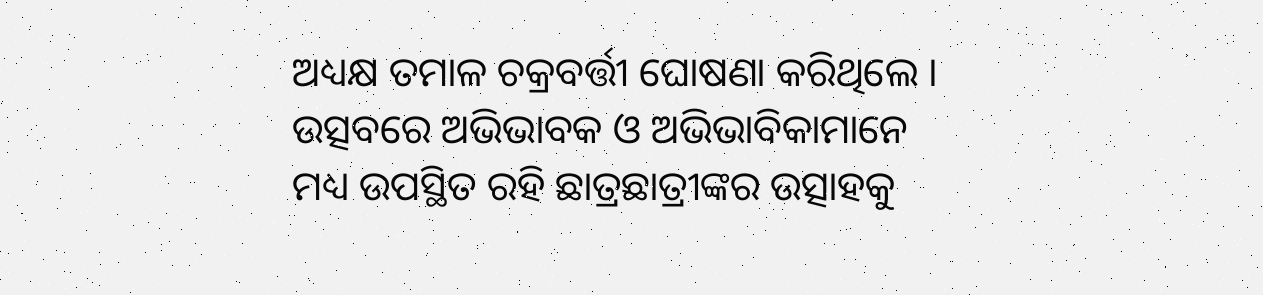ଅଧ୍ୟକ୍ଷ ତମାଳ ଚକ୍ରବର୍ତ୍ତୀ ଘୋଷଣା କରିଥିଲେ । ଉତ୍ସବରେ ଅଭିଭାବକ ଓ ଅଭିଭାବିକାମାନେ ମଧ୍ୟ ଉପସ୍ଥିତ ରହି ଛାତ୍ରଛାତ୍ରୀଙ୍କର ଉତ୍ସାହକୁ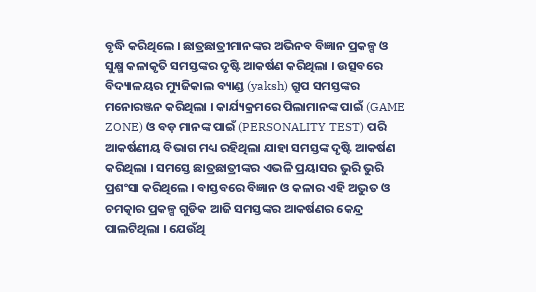ବୃଦ୍ଧି କରିଥିଲେ । ଛାତ୍ରଛାତ୍ରୀମାନଙ୍କର ଅଭିନବ ବିଜ୍ଞାନ ପ୍ରକଳ୍ପ ଓ ସୁକ୍ଷ୍ମ କଳାକୃତି ସମସ୍ତଙ୍କର ଦୃଷ୍ଟି ଆକର୍ଷଣ କରିଥିଲା । ଉତ୍ସବରେ ବିଦ୍ୟାଳୟର ମ୍ୟୁଜିକାଲ ବ୍ୟାଣ୍ଡ (yaksh) ଗ୍ରୁପ ସମସ୍ତଙ୍କର ମନୋରଞ୍ଜନ କରିଥିଲା । କାର୍ଯ୍ୟକ୍ରମରେ ପିଲାମାନଙ୍କ ପାଇଁ (GAME ZONE) ଓ ବଡ଼ ମାନଙ୍କ ପାଇଁ (PERSONALITY TEST) ପରି ଆକର୍ଷଣୀୟ ବିଭାଗ ମଧ୍ୟ ରହିଥିଲା ଯାହା ସମସ୍ତଙ୍କ ଦୃଷ୍ଟି ଆକର୍ଷଣ କରିଥିଲା । ସମସ୍ତେ ଛାତ୍ରଛାତ୍ରୀଙ୍କର ଏଭଳି ପ୍ରୟାସର ଭୁରି ଭୁରି ପ୍ରଶଂସା କରିଥିଲେ । ବାସ୍ତବରେ ବିଜ୍ଞାନ ଓ କଳାର ଏହି ଅଦ୍ଭୁତ ଓ ଚମତ୍କାର ପ୍ରକଳ୍ପ ଗୁଡିକ ଆଜି ସମସ୍ତଙ୍କର ଆକର୍ଷଣର କେନ୍ଦ୍ର ପାଲଟିଥିଲା । ଯେଉଁଥି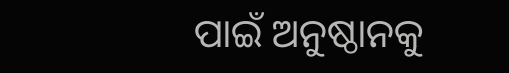ପାଇଁ ଅନୁଷ୍ଠାନକୁ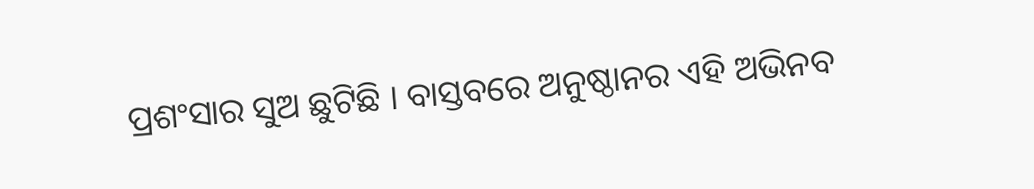ପ୍ରଶଂସାର ସୁଅ ଛୁଟିଛି । ବାସ୍ତବରେ ଅନୁଷ୍ଠାନର ଏହି ଅଭିନବ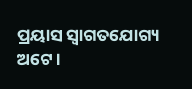ପ୍ରୟାସ ସ୍ୱାଗତଯୋଗ୍ୟ ଅଟେ ।